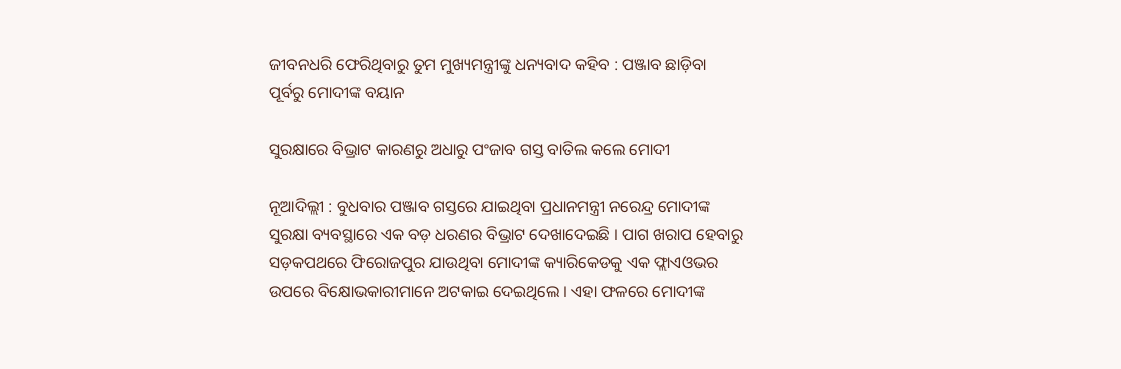ଜୀବନଧରି ଫେରିଥିବାରୁ ତୁମ ମୁଖ୍ୟମନ୍ତ୍ରୀଙ୍କୁ ଧନ୍ୟବାଦ କହିବ : ପଞ୍ଜାବ ଛାଡ଼ିବା ପୂର୍ବରୁ ମୋଦୀଙ୍କ ବୟାନ

ସୁରକ୍ଷାରେ ବିଭ୍ରାଟ କାରଣରୁ ଅଧାରୁ ପଂଜାବ ଗସ୍ତ ବାତିଲ କଲେ ମୋଦୀ

ନୂଆଦିଲ୍ଲୀ : ବୁଧବାର ପଞ୍ଜାବ ଗସ୍ତରେ ଯାଇଥିବା ପ୍ରଧାନମନ୍ତ୍ରୀ ନରେନ୍ଦ୍ର ମୋଦୀଙ୍କ ସୁରକ୍ଷା ବ୍ୟବସ୍ଥାରେ ଏକ ବଡ଼ ଧରଣର ବିଭ୍ରାଟ ଦେଖାଦେଇଛି । ପାଗ ଖରାପ ହେବାରୁ ସଡ଼କପଥରେ ଫିରୋଜପୁର ଯାଉଥିବା ମୋଦୀଙ୍କ କ୍ୟାରିକେଡକୁ ଏକ ଫ୍ଲାଏଓଭର ଉପରେ ବିକ୍ଷୋଭକାରୀମାନେ ଅଟକାଇ ଦେଇଥିଲେ । ଏହା ଫଳରେ ମୋଦୀଙ୍କ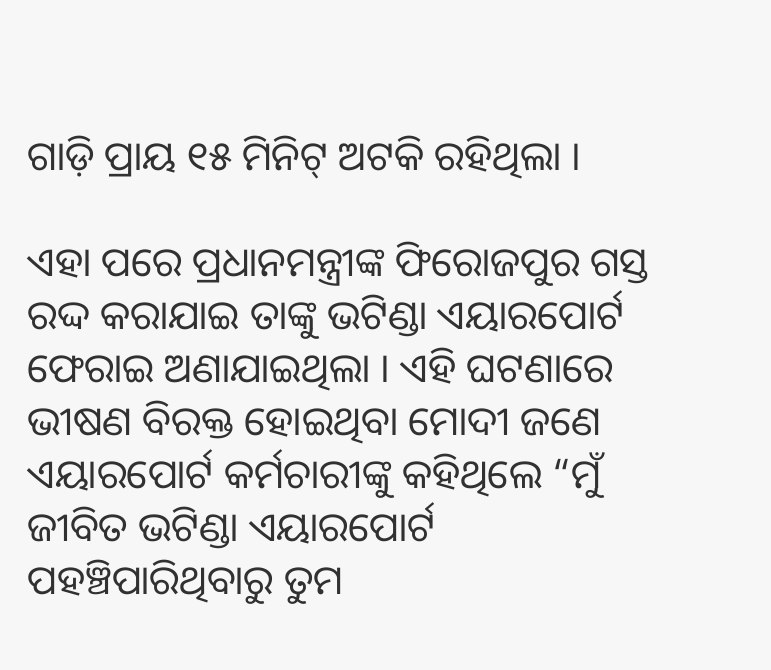ଗାଡ଼ି ପ୍ରାୟ ୧୫ ମିନିଟ୍ ଅଟକି ରହିଥିଲା ।

ଏହା ପରେ ପ୍ରଧାନମନ୍ତ୍ରୀଙ୍କ ଫିରୋଜପୁର ଗସ୍ତ ରଦ୍ଦ କରାଯାଇ ତାଙ୍କୁ ଭଟିଣ୍ଡା ଏୟାରପୋର୍ଟ ଫେରାଇ ଅଣାଯାଇଥିଲା । ଏହି ଘଟଣାରେ ଭୀଷଣ ବିରକ୍ତ ହୋଇଥିବା ମୋଦୀ ଜଣେ ଏୟାରପୋର୍ଟ କର୍ମଚାରୀଙ୍କୁ କହିଥିଲେ “ମୁଁ ଜୀବିତ ଭଟିଣ୍ଡା ଏୟାରପୋର୍ଟ ପହଞ୍ଚିପାରିଥିବାରୁ ତୁମ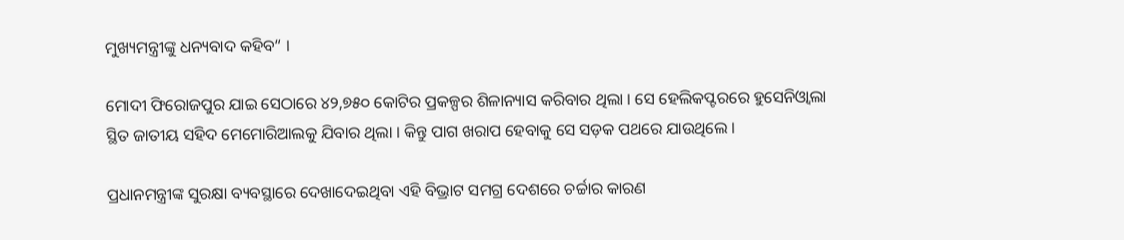ମୁଖ୍ୟମନ୍ତ୍ରୀଙ୍କୁ ଧନ୍ୟବାଦ କହିବ“ ।

ମୋଦୀ ଫିରୋଜପୁର ଯାଇ ସେଠାରେ ୪୨,୭୫୦ କୋଟିର ପ୍ରକଳ୍ପର ଶିଳାନ୍ୟାସ କରିବାର ଥିଲା । ସେ ହେଲିକପ୍ଟରରେ ହୁସେନିଓ୍ବାଲା ସ୍ଥିତ ଜାତୀୟ ସହିଦ ମେମୋରିଆଲକୁ ଯିବାର ଥିଲା । କିନ୍ତୁ ପାଗ ଖରାପ ହେବାକୁ ସେ ସଡ଼କ ପଥରେ ଯାଉଥିଲେ ।

ପ୍ରଧାନମନ୍ତ୍ରୀଙ୍କ ସୁରକ୍ଷା ବ୍ୟବସ୍ଥାରେ ଦେଖାଦେଇଥିବା ଏହି ବିଭ୍ରାଟ ସମଗ୍ର ଦେଶରେ ଚର୍ଚ୍ଚାର କାରଣ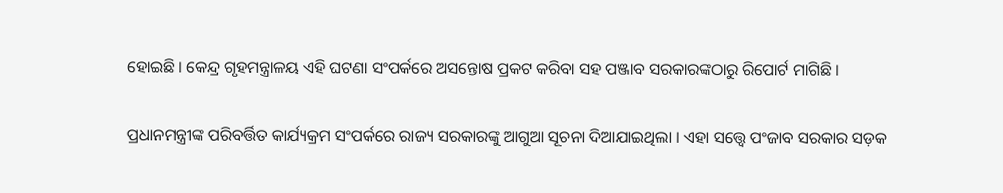ହୋଇଛି । କେନ୍ଦ୍ର ଗୃହମନ୍ତ୍ରାଳୟ ଏହି ଘଟଣା ସଂପର୍କରେ ଅସନ୍ତୋଷ ପ୍ରକଟ କରିବା ସହ ପଞ୍ଜାବ ସରକାରଙ୍କଠାରୁ ରିପୋର୍ଟ ମାଗିଛି ।

ପ୍ରଧାନମନ୍ତ୍ରୀଙ୍କ ପରିବର୍ତ୍ତିତ କାର୍ଯ୍ୟକ୍ରମ ସଂପର୍କରେ ରାଜ୍ୟ ସରକାରଙ୍କୁ ଆଗୁଆ ସୂଚନା ଦିଆଯାଇଥିଲା । ଏହା ସତ୍ତ୍ବେ ପଂଜାବ ସରକାର ସଡ଼କ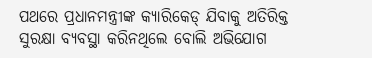ପଥରେ ପ୍ରଧାନମନ୍ତ୍ରୀଙ୍କ କ୍ୟାରିକେଡ୍ ଯିବାକୁ ଅତିରିକ୍ତ ସୁରକ୍ଷା ବ୍ୟବସ୍ଥା କରିନଥିଲେ ବୋଲି ଅଭିଯୋଗ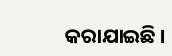କରାଯାଇଛି ।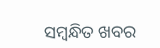ସମ୍ବନ୍ଧିତ ଖବର